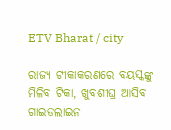ETV Bharat / city

ରାଜ୍ୟ ଟୀକାକରଣରେ ବୟସ୍କଙ୍କୁ ମିଳିବ ଟିକା, ଖୁବଶୀଘ୍ର ଆସିବ ଗାଇଡଲାଇନ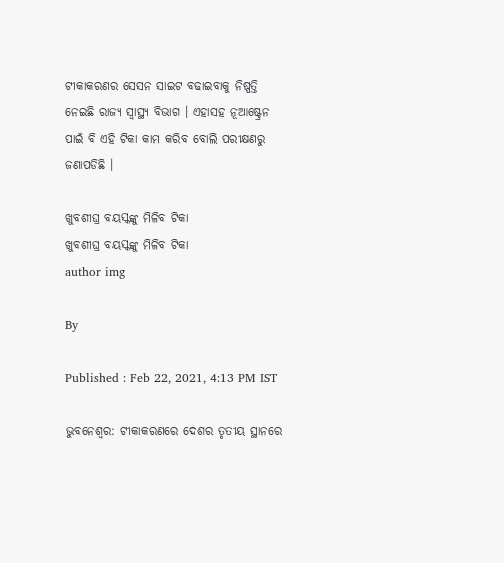ଟୀକାକରଣର ସେସନ ସାଇଟ ବଢାଇବାକୁ ନିଷ୍ପତ୍ତି ନେଇଛି ରାଜ୍ୟ ସ୍ୱାସ୍ଥ୍ୟ ବିଭାଗ । ଏହାସହ ନୂଆଷ୍ଟ୍ରେନ ପାଇଁ ବି ଏହି ଟିକା କାମ କରିବ ବୋଲି ପରୀକ୍ଷଣରୁ ଜଣାପଡିଛି ।

ଖୁବଶୀଘ୍ର ବୟସ୍କଙ୍କୁ ମିଳିବ ଟିକା
ଖୁବଶୀଘ୍ର ବୟସ୍କଙ୍କୁ ମିଳିବ ଟିକା
author img

By

Published : Feb 22, 2021, 4:13 PM IST

ଭୁବନେଶ୍ବର: ଟୀକାକରଣରେ ଦେଶର ତୃତୀୟ ସ୍ଥାନରେ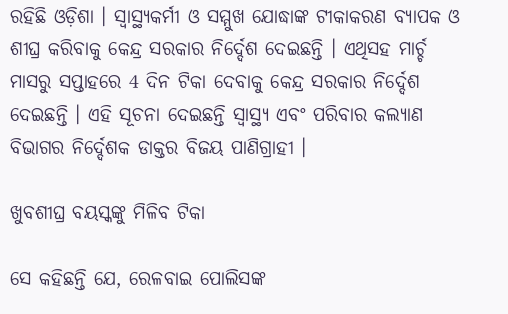ରହିଛି ଓଡ଼ିଶା । ସ୍ୱାସ୍ଥ୍ୟକର୍ମୀ ଓ ସମ୍ମୁଖ ଯୋଦ୍ଧାଙ୍କ ଟୀକାକରଣ ବ୍ୟାପକ ଓ ଶୀଘ୍ର କରିବାକୁ କେନ୍ଦ୍ର ସରକାର ନିର୍ଦ୍ଦେଶ ଦେଇଛନ୍ତି । ଏଥିସହ ମାର୍ଚ୍ଚ ମାସରୁ ସପ୍ତାହରେ 4 ଦିନ ଟିକା ଦେବାକୁ କେନ୍ଦ୍ର ସରକାର ନିର୍ଦ୍ଦେଶ ଦେଇଛନ୍ତି । ଏହି ସୂଚନା ଦେଇଛନ୍ତି ସ୍ୱାସ୍ଥ୍ୟ ଏବଂ ପରିବାର କଲ୍ୟାଣ ବିଭାଗର ନିର୍ଦ୍ଦେଶକ ଡାକ୍ତର ବିଜୟ ପାଣିଗ୍ରାହୀ ।

ଖୁବଶୀଘ୍ର ବୟସ୍କଙ୍କୁ ମିଳିବ ଟିକା

ସେ କହିଛନ୍ତି ଯେ, ରେଳବାଇ ପୋଲିସଙ୍କ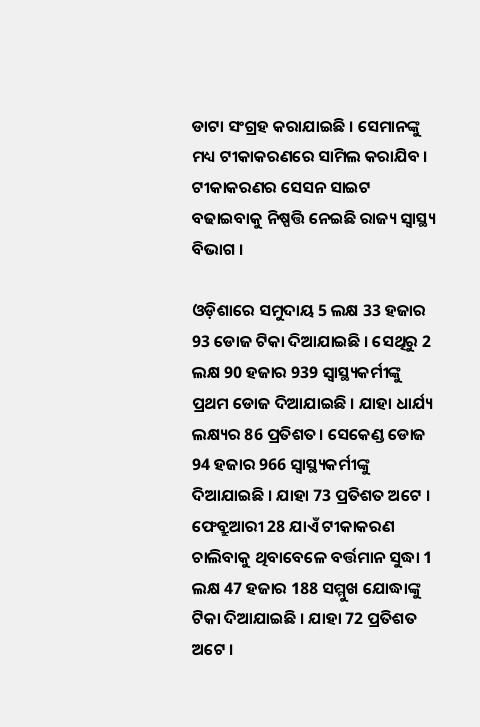ଡାଟା ସଂଗ୍ରହ କରାଯାଇଛି । ସେମାନଙ୍କୁ ମଧ୍ୟ ଟୀକାକରଣରେ ସାମିଲ କରାଯିବ । ଟୀକାକରଣର ସେସନ ସାଇଟ ବଢାଇବାକୁ ନିଷ୍ପତ୍ତି ନେଇଛି ରାଜ୍ୟ ସ୍ୱାସ୍ଥ୍ୟ ବିଭାଗ ।

ଓଡ଼ିଶାରେ ସମୁଦାୟ 5 ଲକ୍ଷ 33 ହଜାର 93 ଡୋଜ ଟିକା ଦିଆଯାଇଛି । ସେଥିରୁ 2 ଲକ୍ଷ 90 ହଜାର 939 ସ୍ୱାସ୍ଥ୍ୟକର୍ମୀଙ୍କୁ ପ୍ରଥମ ଡୋଜ ଦିଆଯାଇଛି । ଯାହା ଧାର୍ଯ୍ୟ ଲକ୍ଷ୍ୟର 86 ପ୍ରତିଶତ। ସେକେଣ୍ଡ ଡୋଜ 94 ହଜାର 966 ସ୍ୱାସ୍ଥ୍ୟକର୍ମୀଙ୍କୁ ଦିଆଯାଇଛି । ଯାହା 73 ପ୍ରତିଶତ ଅଟେ । ଫେବ୍ରୁଆରୀ 28 ଯାଏଁ ଟୀକାକରଣ ଚାଲିବାକୁ ଥିବାବେଳେ ବର୍ତ୍ତମାନ ସୁଦ୍ଧା 1 ଲକ୍ଷ 47 ହଜାର 188 ସମ୍ମୁଖ ଯୋଦ୍ଧାଙ୍କୁ ଟିକା ଦିଆଯାଇଛି । ଯାହା 72 ପ୍ରତିଶତ ଅଟେ ।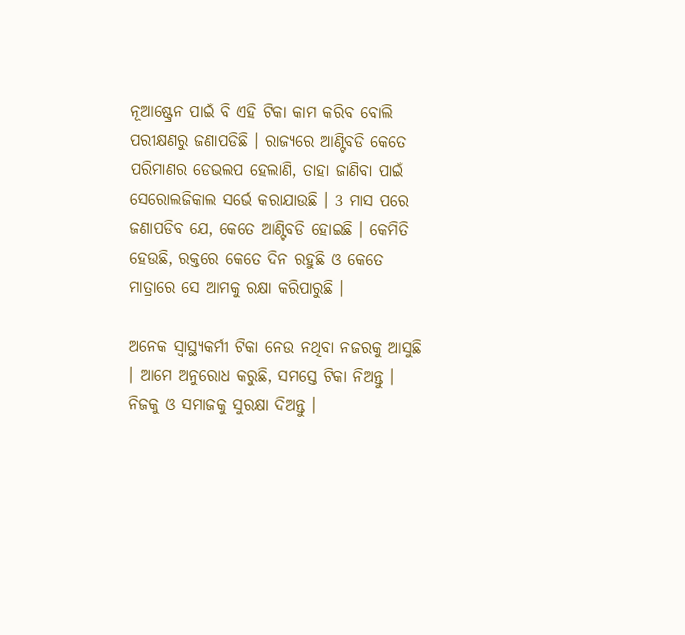ନୂଆଷ୍ଟ୍ରେନ ପାଇଁ ବି ଏହି ଟିକା କାମ କରିବ ବୋଲି ପରୀକ୍ଷଣରୁ ଜଣାପଡିଛି । ରାଜ୍ୟରେ ଆଣ୍ଟିବଡି କେତେ ପରିମାଣର ଡେଭଲପ ହେଲାଣି, ତାହା ଜାଣିବା ପାଇଁ ସେରୋଲଜିକାଲ ସର୍ଭେ କରାଯାଉଛି । 3 ମାସ ପରେ ଜଣାପଡିବ ଯେ, କେତେ ଆଣ୍ଟିବଡି ହୋଇଛି । କେମିତି ହେଉଛି, ରକ୍ତରେ କେତେ ଦିନ ରହୁଛି ଓ କେତେ ମାତ୍ରାରେ ସେ ଆମକୁ ରକ୍ଷା କରିପାରୁଛି ।

ଅନେକ ସ୍ୱାସ୍ଥ୍ୟକର୍ମୀ ଟିକା ନେଉ ନଥିବା ନଜରକୁ ଆସୁଛି । ଆମେ ଅନୁରୋଧ କରୁଛି, ସମସ୍ତେ ଟିକା ନିଅନ୍ତୁ । ନିଜକୁ ଓ ସମାଜକୁ ସୁରକ୍ଷା ଦିଅନ୍ତୁ ।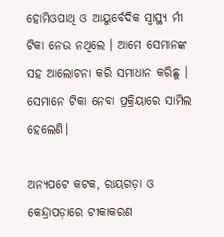ହୋମିଓପାଥି ଓ ଆୟୁର୍ବେଦିକ ସ୍ୱାସ୍ଥ୍ୟ ର୍ମୀ ଟିକା ନେଉ ନଥିଲେ । ଆମେ ସେମାନଙ୍କ ସହ ଆଲୋଚନା କରି ସମାଧାନ କରିଛୁ । ସେମାନେ ଟିକା ନେବା ପ୍ରକ୍ରିୟାରେ ସାମିଲ ହେଲେଣି।

ଅନ୍ୟପଟେ କଟକ, ରାୟଗଡ଼ା ଓ କେନ୍ଦ୍ରାପଡ଼ାରେ ଟୀକାକରଣ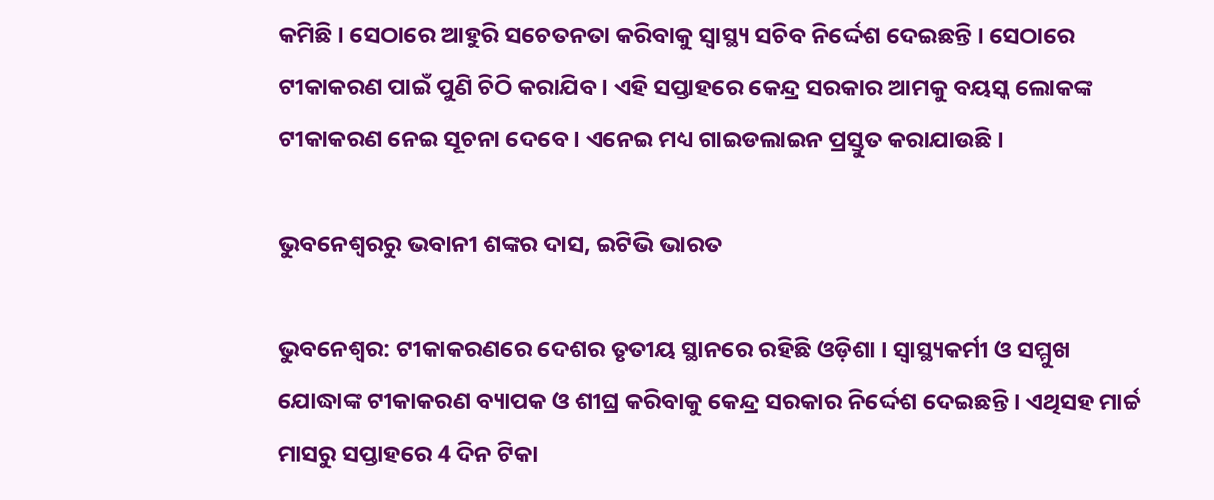କମିଛି । ସେଠାରେ ଆହୁରି ସଚେତନତା କରିବାକୁ ସ୍ୱାସ୍ଥ୍ୟ ସଚିବ ନିର୍ଦ୍ଦେଶ ଦେଇଛନ୍ତି । ସେଠାରେ ଟୀକାକରଣ ପାଇଁ ପୁଣି ଚିଠି କରାଯିବ । ଏହି ସପ୍ତାହରେ କେନ୍ଦ୍ର ସରକାର ଆମକୁ ବୟସ୍କ ଲୋକଙ୍କ ଟୀକାକରଣ ନେଇ ସୂଚନା ଦେବେ । ଏନେଇ ମଧ୍ୟ ଗାଇଡଲାଇନ ପ୍ରସ୍ତୁତ କରାଯାଉଛି ।

ଭୁବନେଶ୍ବରରୁ ଭବାନୀ ଶଙ୍କର ଦାସ, ଇଟିଭି ଭାରତ

ଭୁବନେଶ୍ବର: ଟୀକାକରଣରେ ଦେଶର ତୃତୀୟ ସ୍ଥାନରେ ରହିଛି ଓଡ଼ିଶା । ସ୍ୱାସ୍ଥ୍ୟକର୍ମୀ ଓ ସମ୍ମୁଖ ଯୋଦ୍ଧାଙ୍କ ଟୀକାକରଣ ବ୍ୟାପକ ଓ ଶୀଘ୍ର କରିବାକୁ କେନ୍ଦ୍ର ସରକାର ନିର୍ଦ୍ଦେଶ ଦେଇଛନ୍ତି । ଏଥିସହ ମାର୍ଚ୍ଚ ମାସରୁ ସପ୍ତାହରେ 4 ଦିନ ଟିକା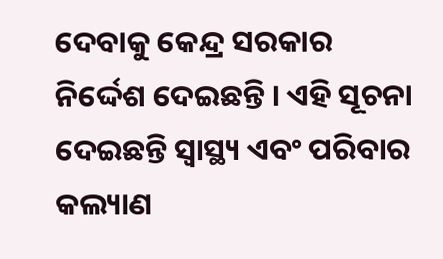ଦେବାକୁ କେନ୍ଦ୍ର ସରକାର ନିର୍ଦ୍ଦେଶ ଦେଇଛନ୍ତି । ଏହି ସୂଚନା ଦେଇଛନ୍ତି ସ୍ୱାସ୍ଥ୍ୟ ଏବଂ ପରିବାର କଲ୍ୟାଣ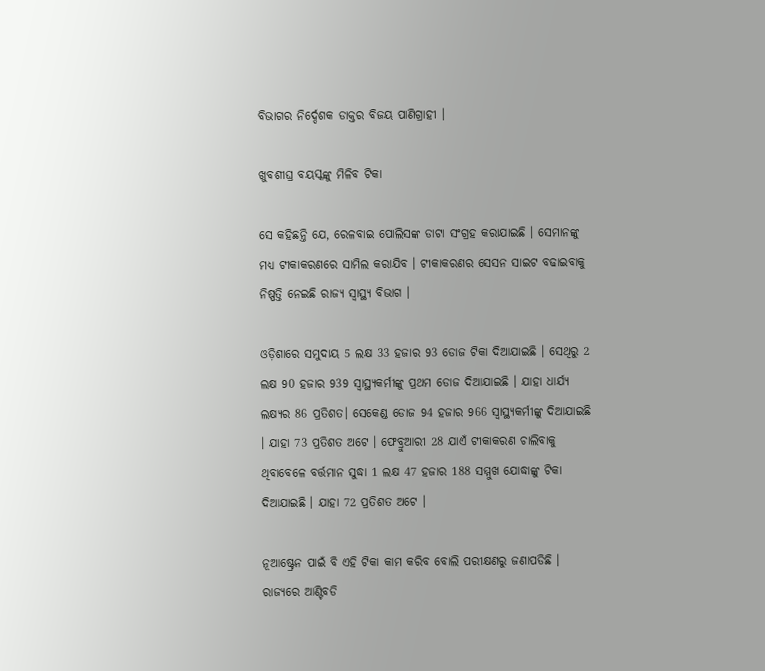ବିଭାଗର ନିର୍ଦ୍ଦେଶକ ଡାକ୍ତର ବିଜୟ ପାଣିଗ୍ରାହୀ ।

ଖୁବଶୀଘ୍ର ବୟସ୍କଙ୍କୁ ମିଳିବ ଟିକା

ସେ କହିଛନ୍ତି ଯେ, ରେଳବାଇ ପୋଲିସଙ୍କ ଡାଟା ସଂଗ୍ରହ କରାଯାଇଛି । ସେମାନଙ୍କୁ ମଧ୍ୟ ଟୀକାକରଣରେ ସାମିଲ କରାଯିବ । ଟୀକାକରଣର ସେସନ ସାଇଟ ବଢାଇବାକୁ ନିଷ୍ପତ୍ତି ନେଇଛି ରାଜ୍ୟ ସ୍ୱାସ୍ଥ୍ୟ ବିଭାଗ ।

ଓଡ଼ିଶାରେ ସମୁଦାୟ 5 ଲକ୍ଷ 33 ହଜାର 93 ଡୋଜ ଟିକା ଦିଆଯାଇଛି । ସେଥିରୁ 2 ଲକ୍ଷ 90 ହଜାର 939 ସ୍ୱାସ୍ଥ୍ୟକର୍ମୀଙ୍କୁ ପ୍ରଥମ ଡୋଜ ଦିଆଯାଇଛି । ଯାହା ଧାର୍ଯ୍ୟ ଲକ୍ଷ୍ୟର 86 ପ୍ରତିଶତ। ସେକେଣ୍ଡ ଡୋଜ 94 ହଜାର 966 ସ୍ୱାସ୍ଥ୍ୟକର୍ମୀଙ୍କୁ ଦିଆଯାଇଛି । ଯାହା 73 ପ୍ରତିଶତ ଅଟେ । ଫେବ୍ରୁଆରୀ 28 ଯାଏଁ ଟୀକାକରଣ ଚାଲିବାକୁ ଥିବାବେଳେ ବର୍ତ୍ତମାନ ସୁଦ୍ଧା 1 ଲକ୍ଷ 47 ହଜାର 188 ସମ୍ମୁଖ ଯୋଦ୍ଧାଙ୍କୁ ଟିକା ଦିଆଯାଇଛି । ଯାହା 72 ପ୍ରତିଶତ ଅଟେ ।

ନୂଆଷ୍ଟ୍ରେନ ପାଇଁ ବି ଏହି ଟିକା କାମ କରିବ ବୋଲି ପରୀକ୍ଷଣରୁ ଜଣାପଡିଛି । ରାଜ୍ୟରେ ଆଣ୍ଟିବଡି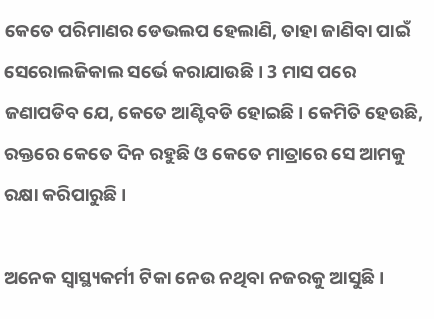କେତେ ପରିମାଣର ଡେଭଲପ ହେଲାଣି, ତାହା ଜାଣିବା ପାଇଁ ସେରୋଲଜିକାଲ ସର୍ଭେ କରାଯାଉଛି । 3 ମାସ ପରେ ଜଣାପଡିବ ଯେ, କେତେ ଆଣ୍ଟିବଡି ହୋଇଛି । କେମିତି ହେଉଛି, ରକ୍ତରେ କେତେ ଦିନ ରହୁଛି ଓ କେତେ ମାତ୍ରାରେ ସେ ଆମକୁ ରକ୍ଷା କରିପାରୁଛି ।

ଅନେକ ସ୍ୱାସ୍ଥ୍ୟକର୍ମୀ ଟିକା ନେଉ ନଥିବା ନଜରକୁ ଆସୁଛି ।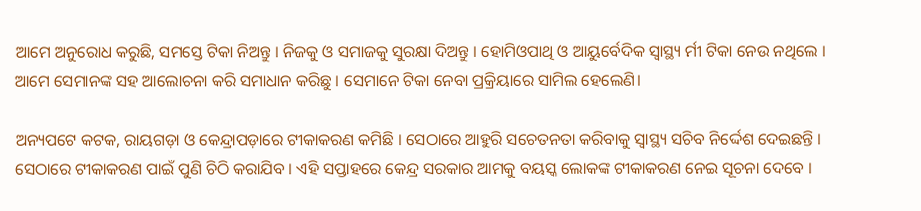ଆମେ ଅନୁରୋଧ କରୁଛି, ସମସ୍ତେ ଟିକା ନିଅନ୍ତୁ । ନିଜକୁ ଓ ସମାଜକୁ ସୁରକ୍ଷା ଦିଅନ୍ତୁ । ହୋମିଓପାଥି ଓ ଆୟୁର୍ବେଦିକ ସ୍ୱାସ୍ଥ୍ୟ ର୍ମୀ ଟିକା ନେଉ ନଥିଲେ । ଆମେ ସେମାନଙ୍କ ସହ ଆଲୋଚନା କରି ସମାଧାନ କରିଛୁ । ସେମାନେ ଟିକା ନେବା ପ୍ରକ୍ରିୟାରେ ସାମିଲ ହେଲେଣି।

ଅନ୍ୟପଟେ କଟକ, ରାୟଗଡ଼ା ଓ କେନ୍ଦ୍ରାପଡ଼ାରେ ଟୀକାକରଣ କମିଛି । ସେଠାରେ ଆହୁରି ସଚେତନତା କରିବାକୁ ସ୍ୱାସ୍ଥ୍ୟ ସଚିବ ନିର୍ଦ୍ଦେଶ ଦେଇଛନ୍ତି । ସେଠାରେ ଟୀକାକରଣ ପାଇଁ ପୁଣି ଚିଠି କରାଯିବ । ଏହି ସପ୍ତାହରେ କେନ୍ଦ୍ର ସରକାର ଆମକୁ ବୟସ୍କ ଲୋକଙ୍କ ଟୀକାକରଣ ନେଇ ସୂଚନା ଦେବେ ।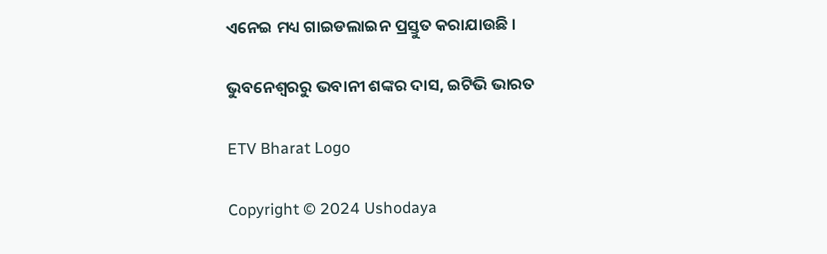ଏନେଇ ମଧ୍ୟ ଗାଇଡଲାଇନ ପ୍ରସ୍ତୁତ କରାଯାଉଛି ।

ଭୁବନେଶ୍ବରରୁ ଭବାନୀ ଶଙ୍କର ଦାସ, ଇଟିଭି ଭାରତ

ETV Bharat Logo

Copyright © 2024 Ushodaya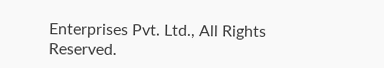Enterprises Pvt. Ltd., All Rights Reserved.